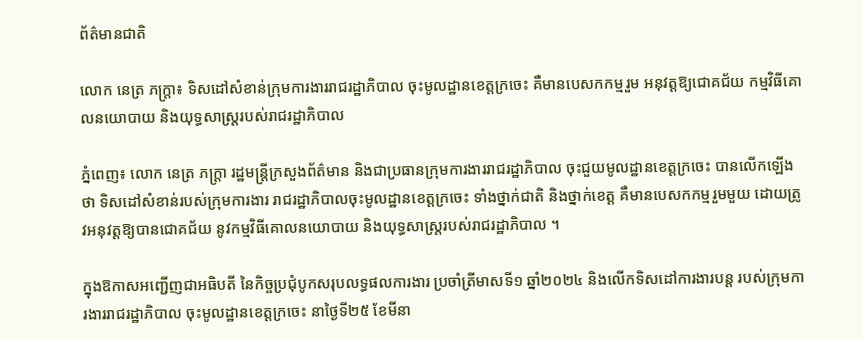ព័ត៌មានជាតិ

លោក នេត្រ ភក្ត្រា៖ ទិសដៅសំខាន់ក្រុមការងាររាជរដ្ឋាភិបាល ចុះមូលដ្ឋានខេត្តក្រចេះ គឺមានបេសកកម្មរួម អនុវត្តឱ្យជោគជ័យ កម្មវិធីគោលនយោបាយ និងយុទ្ធសាស្រ្តរបស់រាជរដ្ឋាភិបាល

ភ្នំពេញ៖ លោក នេត្រ ភក្ត្រា រដ្ឋមន្ត្រីក្រសួងព័ត៌មាន និងជាប្រធានក្រុមការងាររាជរដ្ឋាភិបាល ចុះជួយមូលដ្ឋានខេត្តក្រចេះ បានលើកឡើងថា ទិសដៅសំខាន់របស់ក្រុមការងារ រាជរដ្ឋាភិបាលចុះមូលដ្ឋានខេត្តក្រចេះ ទាំងថ្នាក់ជាតិ និងថ្នាក់ខេត្ត គឺមានបេសកកម្មរួមមួយ ដោយត្រូវអនុវត្តឱ្យបានជោគជ័យ នូវកម្មវិធីគោលនយោបាយ និងយុទ្ធសាស្រ្តរបស់រាជរដ្ឋាភិបាល ។

ក្នុងឱកាសអញ្ជើញជាអធិបតី នៃកិច្ចប្រជុំបូកសរុបលទ្ធផលការងារ ប្រចាំត្រីមាសទី១ ឆ្នាំ២០២៤ និងលើកទិសដៅការងារបន្ត របស់ក្រុមការងាររាជរដ្ឋាភិបាល ចុះមូលដ្ឋានខេត្តក្រចេះ នាថ្ងៃទី២៥ ខែមីនា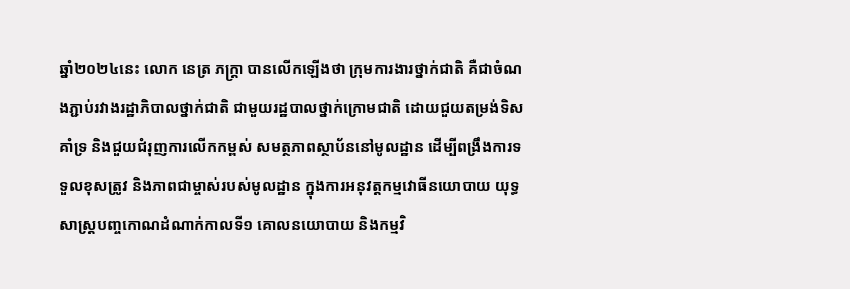ឆ្នាំ២០២៤នេះ លោក នេត្រ ភក្ត្រា បានលើកឡើងថា ក្រុមការងារថ្នាក់ជាតិ គឺជាចំណងភ្ជាប់រវាងរដ្ឋាភិបាលថ្នាក់ជាតិ ជាមួយរដ្ឋបាលថ្នាក់ក្រោមជាតិ ដោយជួយតម្រង់ទិស គាំទ្រ និងជួយជំរុញការលើកកម្ពស់ សមត្ថភាពស្ថាប័ននៅមូលដ្ឋាន ដើម្បីពង្រឹងការទទួលខុសត្រូវ និងភាពជាម្ចាស់របស់មូលដ្ឋាន ក្នុងការអនុវត្តកម្មវោធីនយោបាយ យុទ្ធសាស្ត្របញ្ចកោណដំណាក់កាលទី១ គោលនយោបាយ និងកម្មវិ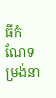ធីកំណែទម្រង់នា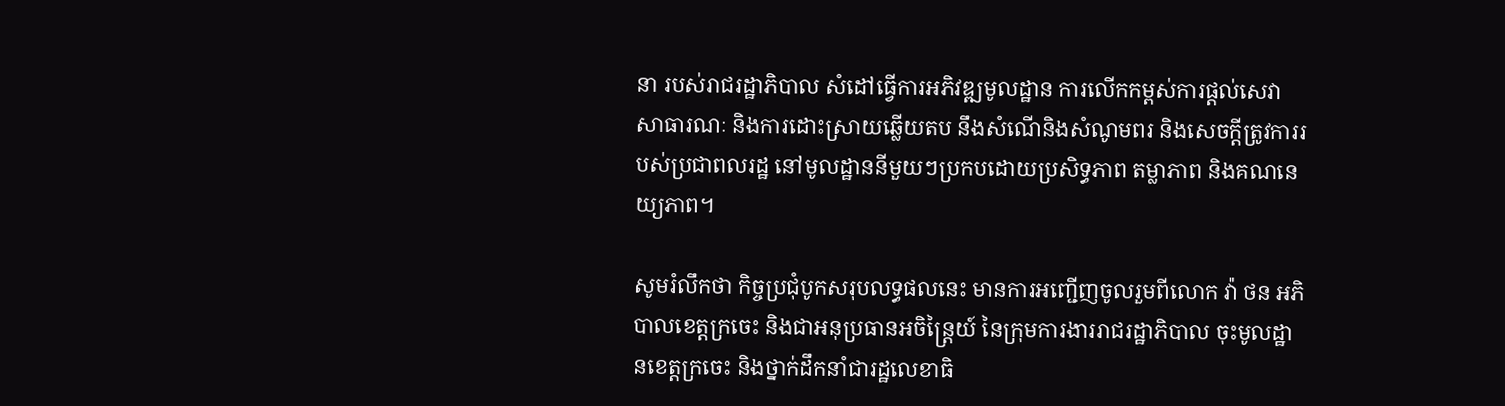នា របស់រាជរដ្ឋាភិបាល សំដៅធ្វើការអភិវឌ្ឍមូលដ្ឋាន ការលើកកម្ពស់ការផ្តល់សេវាសាធារណៈ និងការដោះស្រាយឆ្លើយតប នឹងសំណើនិងសំណូមពរ និងសេចក្តីត្រូវការរបស់ប្រជាពលរដ្ឋ នៅមូលដ្ឋាននីមួយៗប្រកបដោយប្រសិទ្ធភាព តម្លាភាព និងគណនេយ្យភាព។

សូមរំលឹកថា កិច្ចប្រជុំបូកសរុបលទ្ធផលនេះ មានការអញ្ជើញចូលរួមពីលោក វ៉ា ថន អភិបាលខេត្តក្រចេះ និងជាអនុប្រធានអចិន្ត្រៃយ៍ នៃក្រុមការងាររាជរដ្ឋាភិបាល ចុះមូលដ្ឋានខេត្តក្រចេះ និងថ្នាក់ដឹកនាំជារដ្ឋលេខាធិ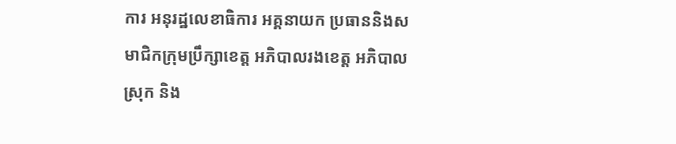ការ អនុរដ្ឋលេខាធិការ អគ្គនាយក ប្រធាននិងសមាជិកក្រុមប្រឹក្សាខេត្ត អភិបាលរងខេត្ត អភិបាលស្រុក និង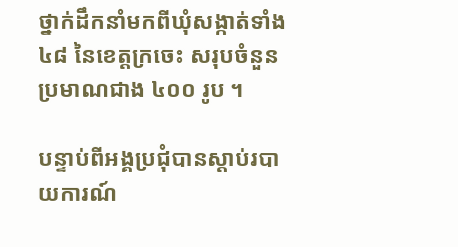ថ្នាក់ដឹកនាំមកពីឃុំសង្កាត់ទាំង ៤៨ នៃខេត្តក្រចេះ សរុបចំនួនប្រមាណជាង ៤០០ រូប ។

បន្ទាប់ពីអង្គប្រជុំបានស្តាប់របាយការណ៍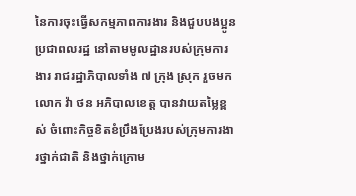នៃការចុះធ្វើសកម្មភាពការងារ និងជួបបងប្អូនប្រជាពលរដ្ឋ នៅតាមមូលដ្ឋានរបស់ក្រុមការងារ រាជរដ្ឋាភិបាលទាំង ៧ ក្រុង ស្រុក រួចមក លោក វ៉ា ថន អភិបាលខេត្ត បានវាយតម្លៃខ្ពស់ ចំពោះកិច្ចខិតខំប្រឹងប្រែងរបស់ក្រុមការងារថ្នាក់ជាតិ និងថ្នាក់ក្រោម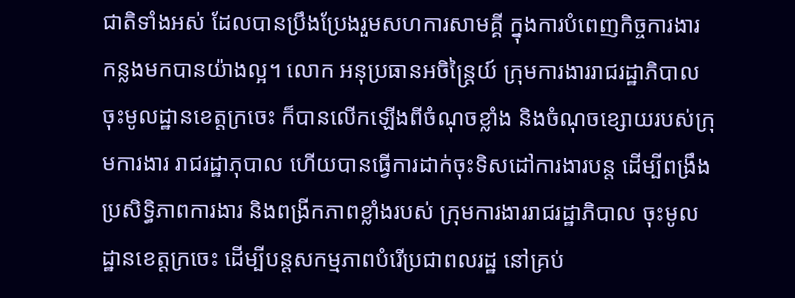ជាតិទាំងអស់ ដែលបានប្រឹងប្រែងរួមសហការសាមគ្គី ក្នុងការបំពេញកិច្ចការងារ កន្លងមកបានយ៉ាងល្អ។ លោក អនុប្រធានអចិន្ត្រៃយ៍ ក្រុមការងាររាជរដ្ឋាភិបាល ចុះមូលដ្ឋានខេត្តក្រចេះ ក៏បានលើកឡើងពីចំណុចខ្លាំង និងចំណុចខ្សោយរបស់ក្រុមការងារ រាជរដ្ឋាភុបាល ហើយបានធ្វើការដាក់ចុះទិសដៅការងារបន្ត ដើម្បីពង្រឹងប្រសិទ្ធិភាពការងារ និងពង្រីកភាពខ្លាំងរបស់ ក្រុមការងាររាជរដ្ឋាភិបាល ចុះមូលដ្ឋានខេត្តក្រចេះ ដើម្បីបន្តសកម្មភាពបំរើប្រជាពលរដ្ឋ នៅគ្រប់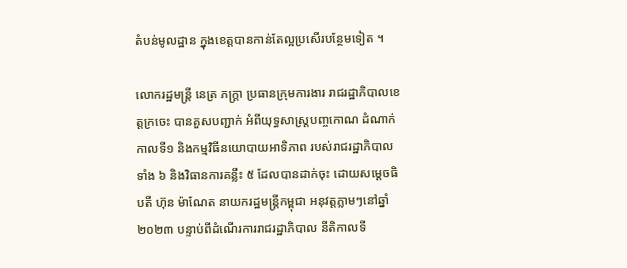តំបន់មូលដ្ឋាន ក្នុងខេត្តបានកាន់តែល្អប្រសើរបន្ថែមទៀត ។

លោករដ្ឋមន្រ្តី នេត្រ ភក្ត្រា ប្រធានក្រុមការងារ រាជរដ្ឋាភិបាលខេត្តក្រចេះ បានគួសបញ្ជាក់ អំពីយុទ្ធសាស្រ្តបញ្ចកោណ ដំណាក់កាលទី១ និងកម្មវិធីនយោបាយអាទិភាព របស់រាជរដ្ឋាភិបាលទាំង ៦ និងវិធានការគន្លឹះ ៥ ដែលបានដាក់ចុះ ដោយសម្តេចធិបតី ហ៊ុន ម៉ាណែត នាយករដ្ឋមន្រ្តីកម្ពុជា អនុវត្តភ្លាមៗនៅឆ្នាំ២០២៣ បន្ទាប់ពីដំណើរការរាជរដ្ឋាភិបាល នីតិកាលទី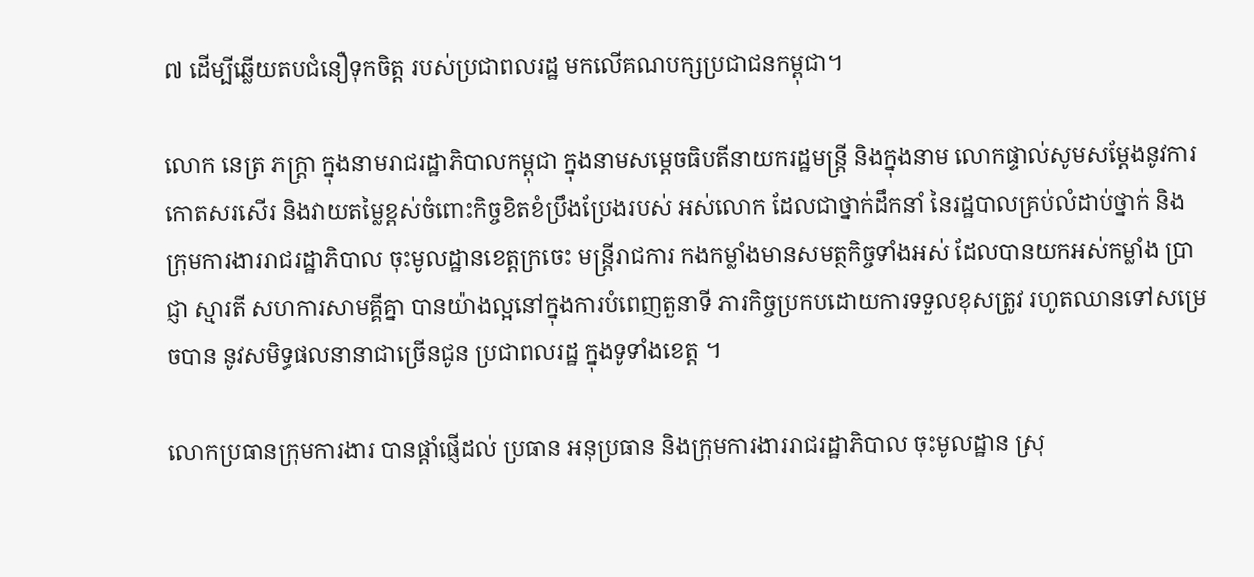៧ ដើម្បីឆ្លើយតបជំនឿទុកចិត្ត របស់ប្រជាពលរដ្ឋ មកលើគណបក្សប្រជាជនកម្ពុជា។

លោក នេត្រ ភក្ត្រា ក្នុងនាមរាជរដ្ឋាភិបាលកម្ពុជា ក្នុងនាមសម្តេចធិបតីនាយករដ្ឋមន្ត្រី និងក្នុងនាម លោកផ្ទាល់សូមសម្តែងនូវការកោតសរសើរ និងវាយតម្លៃខ្ពស់ចំពោះកិច្ចខិតខំប្រឹងប្រែងរបស់ អស់លោក ដែលជាថ្នាក់ដឹកនាំ នៃរដ្ឋបាលគ្រប់លំដាប់ថ្នាក់ និងក្រុមការងាររាជរដ្ឋាភិបាល ចុះមូលដ្ឋានខេត្តក្រចេះ មន្រ្តីរាជការ កងកម្លាំងមានសមត្ថកិច្ចទាំងអស់ ដែលបានយកអស់កម្លាំង ប្រាជ្ញា ស្មារតី សហការសាមគ្គីគ្នា បានយ៉ាងល្អនៅក្នុងការបំពេញតួនាទី ភារកិច្ចប្រកបដោយការទទួលខុសត្រូវ រហូតឈានទៅសម្រេចបាន នូវសមិទ្ធផលនានាជាច្រើនជូន ប្រជាពលរដ្ឋ ក្នុងទូទាំងខេត្ត ។

លោកប្រធានក្រុមការងារ បានផ្តាំផ្ញើដល់ ប្រធាន អនុប្រធាន និងក្រុមការងាររាជរដ្ឋាភិបាល ចុះមូលដ្ឋាន ស្រុ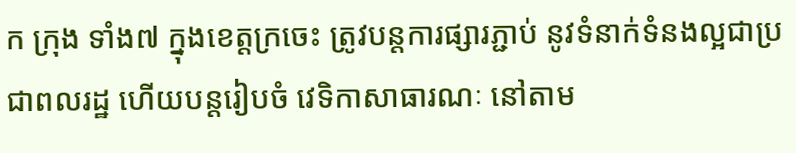ក ក្រុង ទាំង៧ ក្នុងខេត្តក្រចេះ ត្រូវបន្តការផ្សារភ្ជាប់ នូវទំនាក់ទំនងល្អជាប្រជាពលរដ្ឋ ហើយបន្តរៀបចំ វេទិកាសាធារណៈ នៅតាម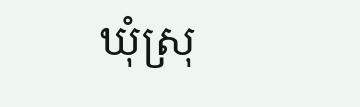ឃុំស្រុ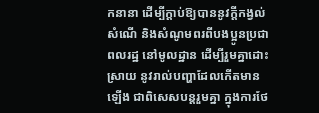កនានា ដើម្បីក្តាប់ឱ្យបាននូវក្តីកង្វល់ សំណើ និងសំណូមពរពីបងប្អូនប្រជាពលរដ្ឋ នៅមូលដ្ឋាន ដើម្បីរួមគ្នាដោះស្រាយ នូវរាល់បញ្ហាដែលកើតមានឡើង ជាពិសេសបន្តរួមគ្នា ក្នុងការថែ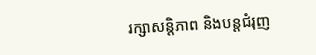រក្សាសន្តិភាព និងបន្តជំរុញ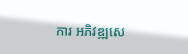ការ អភិវឌ្ឍសេ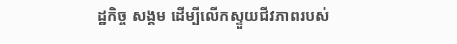ដ្ឋកិច្ច សង្គម ដើម្បីលើកស្ទួយជីវភាពរបស់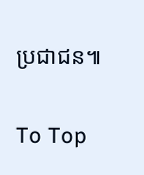ប្រជាជន៕

To Top